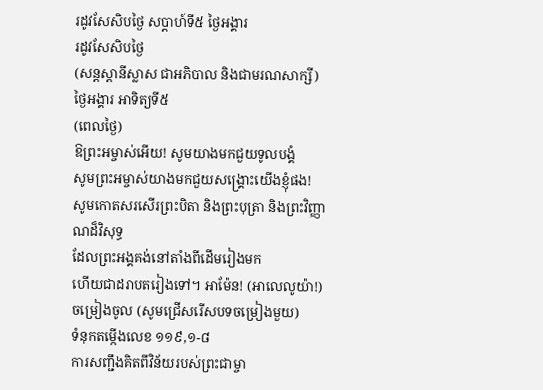រដូវសែសិបថ្ងៃ សប្តាហ៍ទី៥ ថ្ងៃអង្គារ
រដូវសែសិបថ្ងៃ
(សន្តស្តានីស្លាស ជាអភិបាល និងជាមរណសាក្សី)
ថ្ងៃអង្គារ អាទិត្យទី៥
(ពេលថ្ងៃ)
ឱព្រះអម្ចាស់អើយ! សូមយាងមកជួយទូលបង្គំ
សូមព្រះអម្ចាស់យាងមកជួយសង្គ្រោះយើងខ្ញុំផង!
សូមកោតសរសើរព្រះបិតា និងព្រះបុត្រា និងព្រះវិញ្ញាណដ៏វិសុទ្ធ
ដែលព្រះអង្គគង់នៅតាំងពីដើមរៀងមក
ហើយជាដរាបតរៀងទៅ។ អាម៉ែន! (អាលេលូយ៉ា!)
ចម្រៀងចូល (សូមជ្រើសរើសបទចម្រៀងមួយ)
ទំនុកតម្កើងលេខ ១១៩,១-៨
ការសញ្ជឹងគិតពីវិន័យរបស់ព្រះជាម្ចា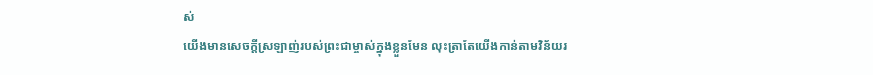ស់
យើងមានសេចក្ដីស្រឡាញ់របស់ព្រះជាម្ចាស់ក្នុងខ្លួនមែន លុះត្រាតែយើងកាន់តាមវិន័យរ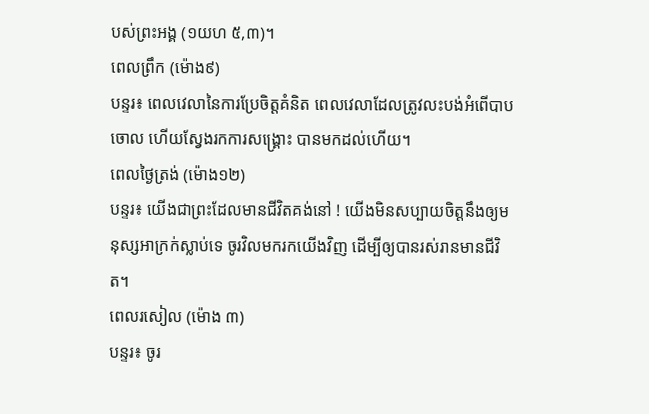បស់ព្រះអង្គ (១យហ ៥,៣)។
ពេលព្រឹក (ម៉ោង៩)
បន្ទរ៖ ពេលវេលានៃការប្រែចិត្តគំនិត ពេលវេលាដែលត្រូវលះបង់អំពើបាបចោល ហើយស្វែងរកការសង្រ្គោះ បានមកដល់ហើយ។
ពេលថ្ងៃត្រង់ (ម៉ោង១២)
បន្ទរ៖ យើងជាព្រះដែលមានជីវិតគង់នៅ ! យើងមិនសប្បាយចិត្តនឹងឲ្យមនុស្សអាក្រក់ស្លាប់ទេ ចូរវិលមករកយើងវិញ ដើម្បីឲ្យបានរស់រានមានជីវិត។
ពេលរសៀល (ម៉ោង ៣)
បន្ទរ៖ ចូរ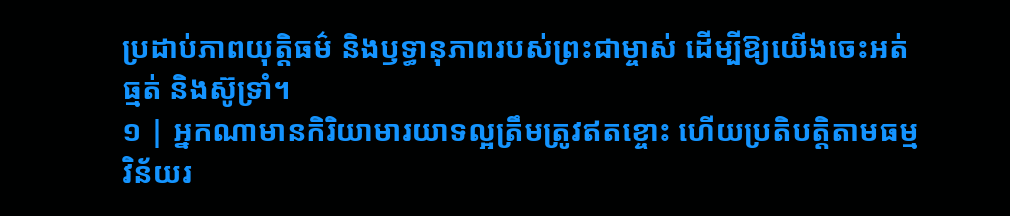ប្រដាប់ភាពយុត្តិធម៌ និងឫទ្ធានុភាពរបស់ព្រះជាម្ចាស់ ដើម្បីឱ្យយើងចេះអត់ធ្មត់ និងស៊ូទ្រាំ។
១ | អ្នកណាមានកិរិយាមារយាទល្អត្រឹមត្រូវឥតខ្ចោះ ហើយប្រតិបត្តិតាមធម្មវិន័យរ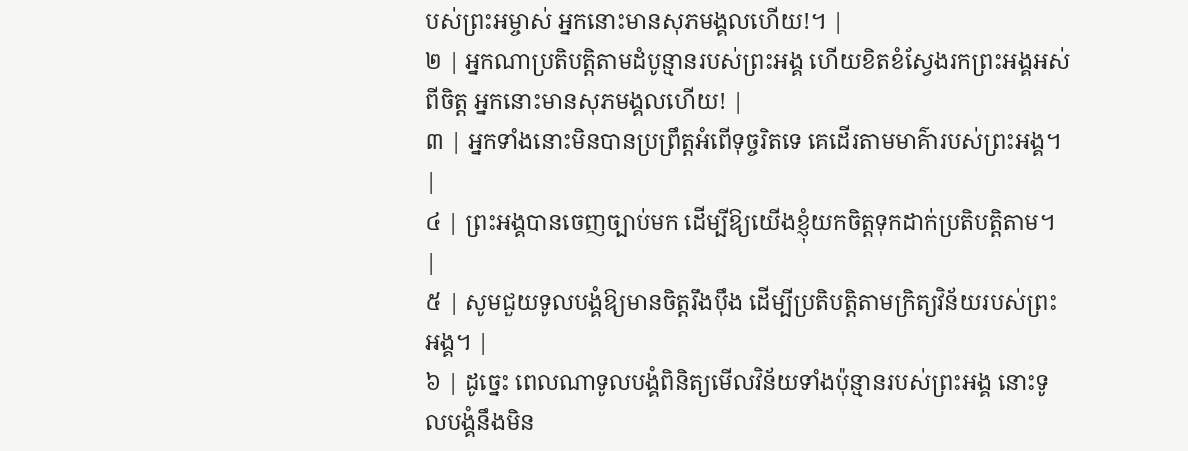បស់ព្រះអម្ចាស់ អ្នកនោះមានសុភមង្គលហើយ!។ |
២ | អ្នកណាប្រតិបត្តិតាមដំបូន្មានរបស់ព្រះអង្គ ហើយខិតខំស្វែងរកព្រះអង្គអស់ពីចិត្ត អ្នកនោះមានសុភមង្គលហើយ! |
៣ | អ្នកទាំងនោះមិនបានប្រព្រឹត្តអំពើទុច្ចរិតទេ គេដើរតាមមាគ៌ារបស់ព្រះអង្គ។ |
៤ | ព្រះអង្គបានចេញច្បាប់មក ដើម្បីឱ្យយើងខ្ញុំយកចិត្តទុកដាក់ប្រតិបត្តិតាម។ |
៥ | សូមជួយទូលបង្គំឱ្យមានចិត្តរឹងប៉ឹង ដើម្បីប្រតិបត្តិតាមក្រិត្យវិន័យរបស់ព្រះអង្គ។ |
៦ | ដូច្នេះ ពេលណាទូលបង្គំពិនិត្យមើលវិន័យទាំងប៉ុន្មានរបស់ព្រះអង្គ នោះទូលបង្គំនឹងមិន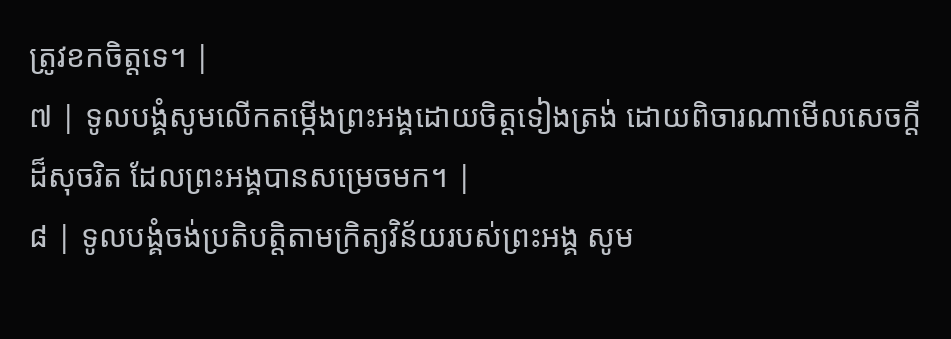ត្រូវខកចិត្តទេ។ |
៧ | ទូលបង្គំសូមលើកតម្កើងព្រះអង្គដោយចិត្តទៀងត្រង់ ដោយពិចារណាមើលសេចក្តីដ៏សុចរិត ដែលព្រះអង្គបានសម្រេចមក។ |
៨ | ទូលបង្គំចង់ប្រតិបត្តិតាមក្រិត្យវិន័យរបស់ព្រះអង្គ សូម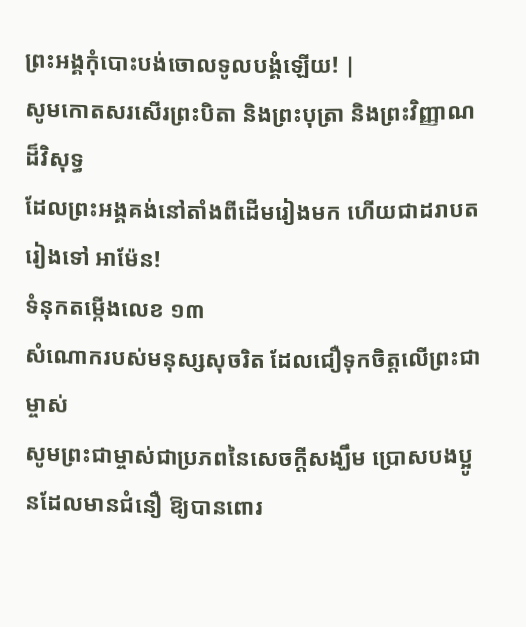ព្រះអង្គកុំបោះបង់ចោលទូលបង្គំឡើយ! |
សូមកោតសរសើរព្រះបិតា និងព្រះបុត្រា និងព្រះវិញ្ញាណដ៏វិសុទ្ធ
ដែលព្រះអង្គគង់នៅតាំងពីដើមរៀងមក ហើយជាដរាបតរៀងទៅ អាម៉ែន!
ទំនុកតម្កើងលេខ ១៣
សំណោករបស់មនុស្សសុចរិត ដែលជឿទុកចិត្តលើព្រះជាម្ចាស់
សូមព្រះជាម្ចាស់ជាប្រភពនៃសេចក្ដីសង្ឃឹម ប្រោសបងប្អូនដែលមានជំនឿ ឱ្យបានពោរ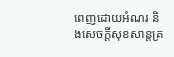ពេញដោយអំណរ និងសេចក្ដីសុខសាន្តគ្រ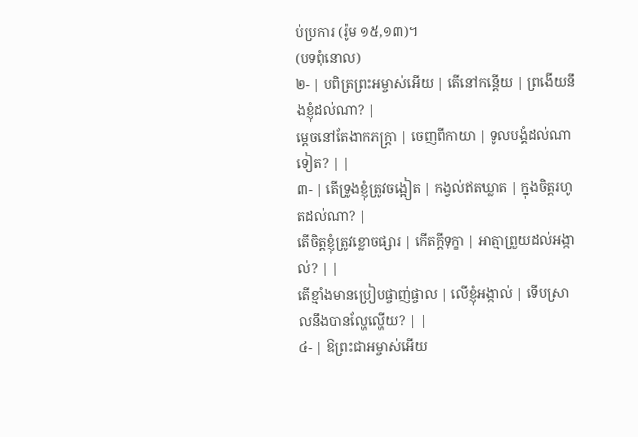ប់ប្រការ (រ៉ូម ១៥,១៣)។
(បទពុំនោល)
២- | បពិត្រព្រះអម្ចាស់អើយ | តើនៅកន្តើយ | ព្រងើយនឹងខ្ញុំដល់ណា? |
ម្តេចនៅតែងាកភក្ត្រា | ចេញពីកាយា | ទូលបង្គំដល់ណាទៀត? | |
៣- | តើទ្រូងខ្ញុំត្រូវចង្អៀត | កង្វល់ឥតឃ្លាត | ក្នុងចិត្តរហូតដល់ណា? |
តើចិត្តខ្ញុំត្រូវខ្លោចផ្សារ | កើតក្តីទុក្ខា | អាត្មាព្រួយដល់អង្កាល់? | |
តើខ្មាំងមានប្រៀបផ្ចាញ់ផ្ចាល | លើខ្ញុំអង្កាល់ | ទើបស្រាលនឹងបានល្ហែល្ហើយ? | |
៤- | ឱព្រះជាអម្ចាស់អើយ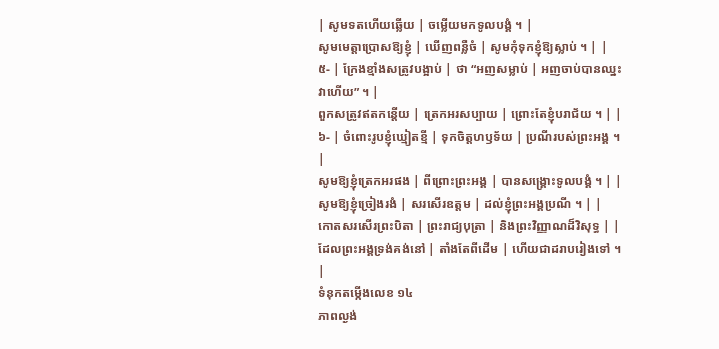| សូមទតហើយឆ្លើយ | ចម្លើយមកទូលបង្គំ ។ |
សូមមេត្តាប្រោសឱ្យខ្ញុំ | ឃើញពន្លឺចំ | សូមកុំទុកខ្ញុំឱ្យស្លាប់ ។ | |
៥- | ក្រែងខ្មាំងសត្រូវបង្អាប់ | ថា “អញសម្លាប់ | អញចាប់បានឈ្នះវាហើយ” ។ |
ពួកសត្រូវឥតកន្តើយ | ត្រេកអរសប្បាយ | ព្រោះតែខ្ញុំបរាជ័យ ។ | |
៦- | ចំពោះរូបខ្ញុំឃ្មៀតខ្មី | ទុកចិត្តហឫទ័យ | ប្រណីរបស់ព្រះអង្គ ។ |
សូមឱ្យខ្ញុំត្រេកអរផង | ពីព្រោះព្រះអង្គ | បានសង្គ្រោះទូលបង្គំ ។ | |
សូមឱ្យខ្ញុំច្រៀងរងំ | សរសើរឧត្តម | ដល់ខ្ញុំព្រះអង្គប្រណី ។ | |
កោតសរសើរព្រះបិតា | ព្រះរាជ្យបុត្រា | និងព្រះវិញ្ញាណដ៏វិសុទ្ធ | |
ដែលព្រះអង្គទ្រង់គង់នៅ | តាំងតែពីដើម | ហើយជាដរាបរៀងទៅ ។ |
ទំនុកតម្កើងលេខ ១៤
ភាពល្ងង់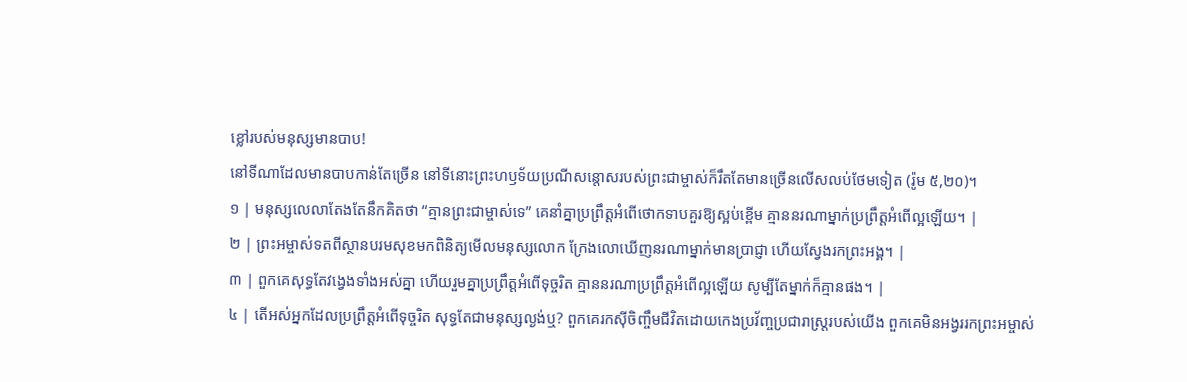ខ្លៅរបស់មនុស្សមានបាប!
នៅទីណាដែលមានបាបកាន់តែច្រើន នៅទីនោះព្រះហឫទ័យប្រណីសន្តោសរបស់ព្រះជាម្ចាស់ក៏រឹតតែមានច្រើនលើសលប់ថែមទៀត (រ៉ូម ៥,២០)។
១ | មនុស្សលេលាតែងតែនឹកគិតថា “គ្មានព្រះជាម្ចាស់ទេ” គេនាំគ្នាប្រព្រឹត្តអំពើថោកទាបគួរឱ្យស្អប់ខ្ពើម គ្មាននរណាម្នាក់ប្រព្រឹត្តអំពើល្អឡើយ។ |
២ | ព្រះអម្ចាស់ទតពីស្ថានបរមសុខមកពិនិត្យមើលមនុស្សលោក ក្រែងលោឃើញនរណាម្នាក់មានប្រាជ្ញា ហើយស្វែងរកព្រះអង្គ។ |
៣ | ពួកគេសុទ្ធតែវង្វេងទាំងអស់គ្នា ហើយរួមគ្នាប្រព្រឹត្តអំពើទុច្ចរិត គ្មាននរណាប្រព្រឹត្តអំពើល្អឡើយ សូម្បីតែម្នាក់ក៏គ្មានផង។ |
៤ | តើអស់អ្នកដែលប្រព្រឹត្តអំពើទុច្ចរិត សុទ្ធតែជាមនុស្សល្ងង់ឬ? ពួកគេរកស៊ីចិញ្ចឹមជីវិតដោយកេងប្រវ័ញ្ចប្រជារាស្ត្ររបស់យើង ពួកគេមិនអង្វររកព្រះអម្ចាស់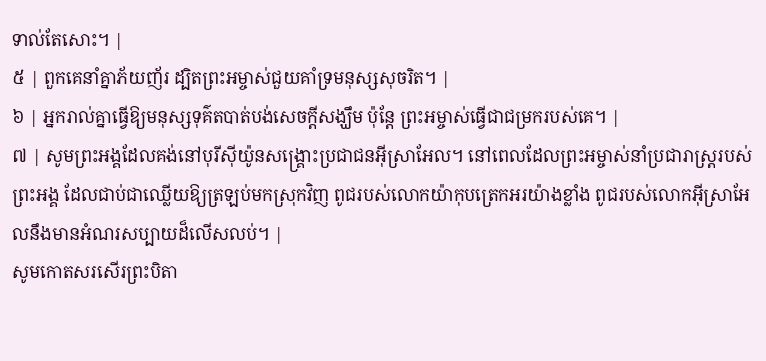ទាល់តែសោះ។ |
៥ | ពួកគេនាំគ្នាភ័យញ័រ ដ្បិតព្រះអម្ចាស់ជួយគាំទ្រមនុស្សសុចរិត។ |
៦ | អ្នករាល់គ្នាធ្វើឱ្យមនុស្សទុគ៌តបាត់បង់សេចក្តីសង្ឃឹម ប៉ុន្តែ ព្រះអម្ចាស់ធ្វើជាជម្រករបស់គេ។ |
៧ | សូមព្រះអង្គដែលគង់នៅបុរីស៊ីយ៉ូនសង្គ្រោះប្រជាជនអ៊ីស្រាអែល។ នៅពេលដែលព្រះអម្ចាស់នាំប្រជារាស្ត្ររបស់ព្រះអង្គ ដែលជាប់ជាឈ្លើយឱ្យត្រឡប់មកស្រុកវិញ ពូជរបស់លោកយ៉ាកុបត្រេកអរយ៉ាងខ្លាំង ពូជរបស់លោកអ៊ីស្រាអែលនឹងមានអំណរសប្បាយដ៏លើសលប់។ |
សូមកោតសរសើរព្រះបិតា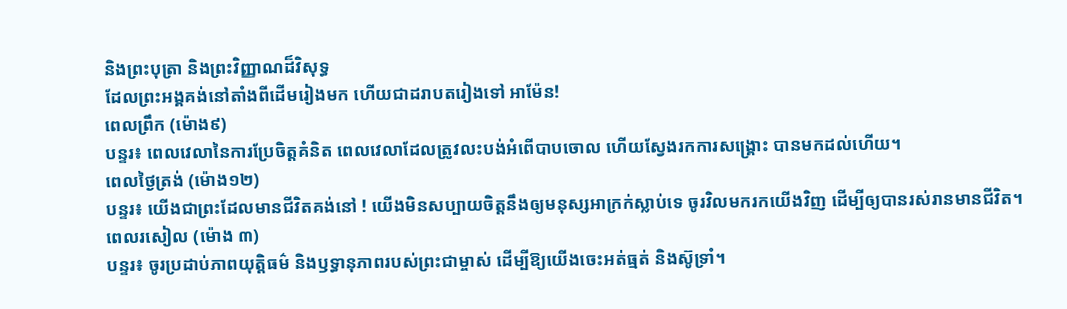និងព្រះបុត្រា និងព្រះវិញ្ញាណដ៏វិសុទ្ធ
ដែលព្រះអង្គគង់នៅតាំងពីដើមរៀងមក ហើយជាដរាបតរៀងទៅ អាម៉ែន!
ពេលព្រឹក (ម៉ោង៩)
បន្ទរ៖ ពេលវេលានៃការប្រែចិត្តគំនិត ពេលវេលាដែលត្រូវលះបង់អំពើបាបចោល ហើយស្វែងរកការសង្រ្គោះ បានមកដល់ហើយ។
ពេលថ្ងៃត្រង់ (ម៉ោង១២)
បន្ទរ៖ យើងជាព្រះដែលមានជីវិតគង់នៅ ! យើងមិនសប្បាយចិត្តនឹងឲ្យមនុស្សអាក្រក់ស្លាប់ទេ ចូរវិលមករកយើងវិញ ដើម្បីឲ្យបានរស់រានមានជីវិត។
ពេលរសៀល (ម៉ោង ៣)
បន្ទរ៖ ចូរប្រដាប់ភាពយុត្តិធម៌ និងឫទ្ធានុភាពរបស់ព្រះជាម្ចាស់ ដើម្បីឱ្យយើងចេះអត់ធ្មត់ និងស៊ូទ្រាំ។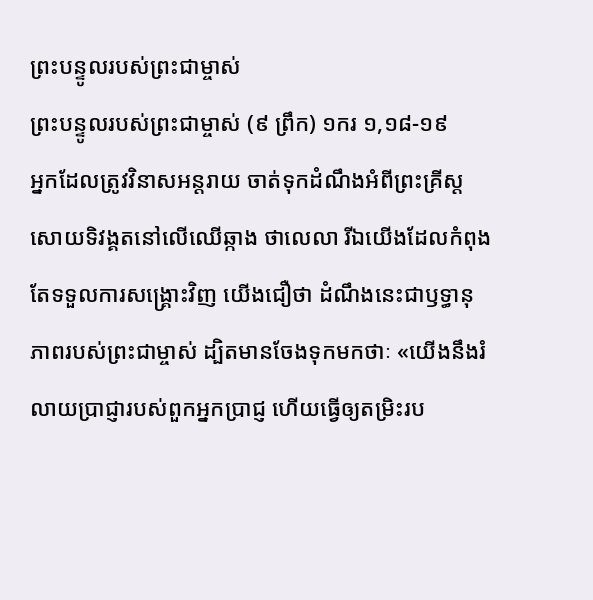ព្រះបន្ទូលរបស់ព្រះជាម្ចាស់
ព្រះបន្ទូលរបស់ព្រះជាម្ចាស់ (៩ ព្រឹក) ១ករ ១,១៨-១៩
អ្នកដែលត្រូវវិនាសអន្តរាយ ចាត់ទុកដំណឹងអំពីព្រះគ្រីស្តសោយទិវង្គតនៅលើឈើឆ្កាង ថាលេលា រីឯយើងដែលកំពុងតែទទួលការសង្គ្រោះវិញ យើងជឿថា ដំណឹងនេះជាឫទ្ធានុភាពរបស់ព្រះជាម្ចាស់ ដ្បិតមានចែងទុកមកថាៈ «យើងនឹងរំលាយប្រាជ្ញារបស់ពួកអ្នកប្រាជ្ញ ហើយធ្វើឲ្យតម្រិះរប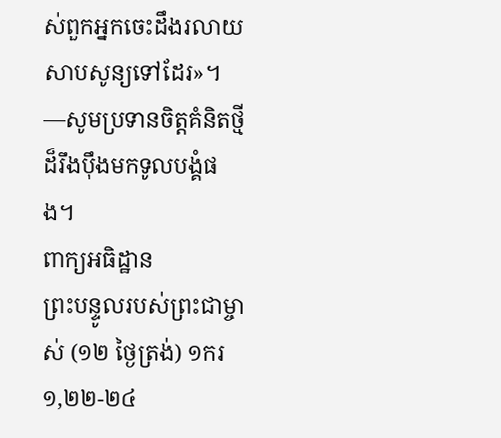ស់ពួកអ្នកចេះដឹងរលាយសាបសូន្យទៅដែរ»។
—សូមប្រទានចិត្តគំនិតថ្មីដ៏រឹងប៉ឹងមកទូលបង្គំផង។
ពាក្យអធិដ្ឋាន
ព្រះបន្ទូលរបស់ព្រះជាម្ចាស់ (១២ ថ្ងៃត្រង់) ១ករ ១,២២-២៤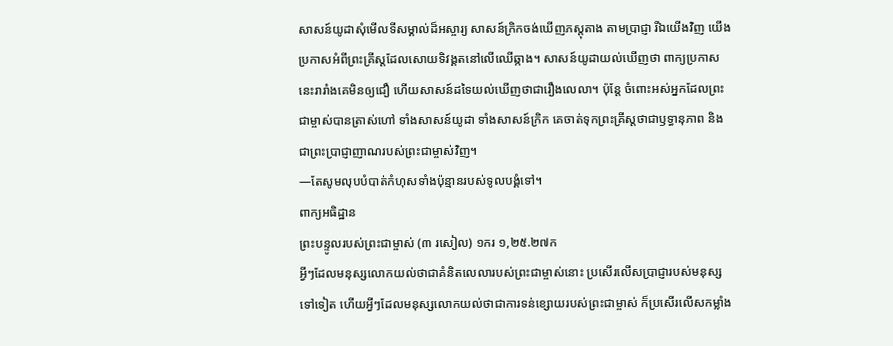សាសន៍យូដាសុំមើលទីសម្គាល់ដ៏អស្ចារ្យ សាសន៍ក្រិកចង់ឃើញភស្តុតាង តាមប្រាជ្ញា រីឯយើងវិញ យើងប្រកាសអំពីព្រះគ្រីស្តដែលសោយទិវង្គតនៅលើឈើឆ្កាង។ សាសន៍យូដាយល់ឃើញថា ពាក្យប្រកាសនេះរារាំងគេមិនឲ្យជឿ ហើយសាសន៍ដទៃយល់ឃើញថាជារឿងលេលា។ ប៉ុន្តែ ចំពោះអស់អ្នកដែលព្រះជាម្ចាស់បានត្រាស់ហៅ ទាំងសាសន៍យូដា ទាំងសាសន៍ក្រិក គេចាត់ទុកព្រះគ្រីស្តថាជាឫទ្ធានុភាព និងជាព្រះប្រាជ្ញាញាណរបស់ព្រះជាម្ចាស់វិញ។
—តែសូមលុបបំបាត់កំហុសទាំងប៉ុន្មានរបស់ទូលបង្គំទៅ។
ពាក្យអធិដ្ឋាន
ព្រះបន្ទូលរបស់ព្រះជាម្ចាស់ (៣ រសៀល) ១ករ ១,២៥.២៧ក
អ្វីៗដែលមនុស្សលោកយល់ថាជាគំនិតលេលារបស់ព្រះជាម្ចាស់នោះ ប្រសើរលើសប្រាជ្ញារបស់មនុស្សទៅទៀត ហើយអ្វីៗដែលមនុស្សលោកយល់ថាជាការទន់ខ្សោយរបស់ព្រះជាម្ចាស់ ក៏ប្រសើរលើសកម្លាំង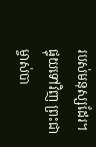របស់មនុស្សដែរ។ ផ្ទុយទៅវិញ ព្រះជាម្ចាស់បា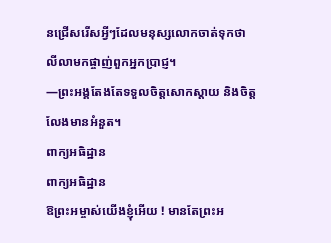នជ្រើសរើសអ្វីៗដែលមនុស្សលោកចាត់ទុកថាលីលាមកផ្ចាញ់ពួកអ្នកប្រាជ្ញ។
—ព្រះអង្គតែងតែទទួលចិត្តសោកស្តាយ និងចិត្តលែងមានអំនួត។
ពាក្យអធិដ្ឋាន
ពាក្យអធិដ្ឋាន
ឱព្រះអម្ចាស់យើងខ្ញុំអើយ ! មានតែព្រះអ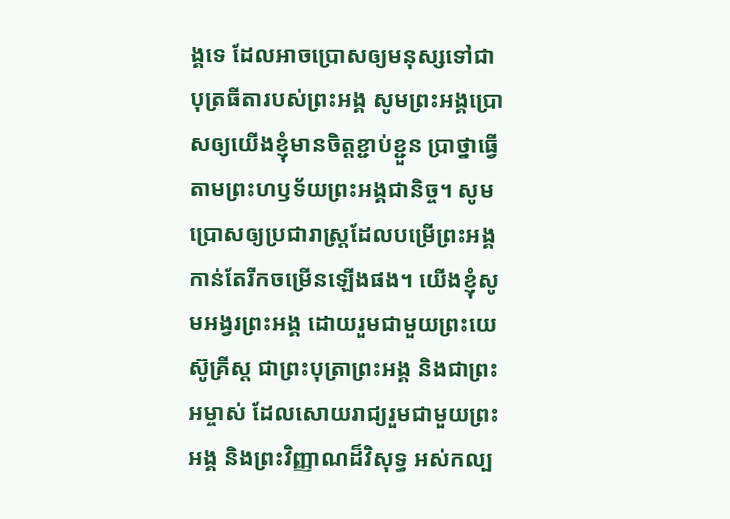ង្គទេ ដែលអាចប្រោសឲ្យមនុស្សទៅជាបុត្រធីតារបស់ព្រះអង្គ សូមព្រះអង្គប្រោសឲ្យយើងខ្ញុំមានចិត្តខ្ជាប់ខ្ជួន ប្រាថ្នាធ្វើតាមព្រះហឫទ័យព្រះអង្គជានិច្ច។ សូមប្រោសឲ្យប្រជារាស្រ្តដែលបម្រើព្រះអង្គ កាន់តែរីកចម្រើនឡើងផង។ យើងខ្ញុំសូមអង្វរព្រះអង្គ ដោយរួមជាមួយព្រះយេស៊ូគ្រីស្ត ជាព្រះបុត្រាព្រះអង្គ និងជាព្រះអម្ចាស់ ដែលសោយរាជ្យរួមជាមួយព្រះអង្គ និងព្រះវិញ្ញាណដ៏វិសុទ្ធ អស់កល្ប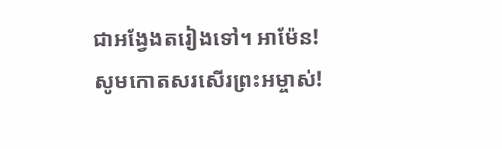ជាអង្វែងតរៀងទៅ។ អាម៉ែន!
សូមកោតសរសើរព្រះអម្ចាស់!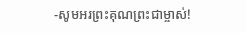-សូមអរព្រះគុណព្រះជាម្ចាស់!